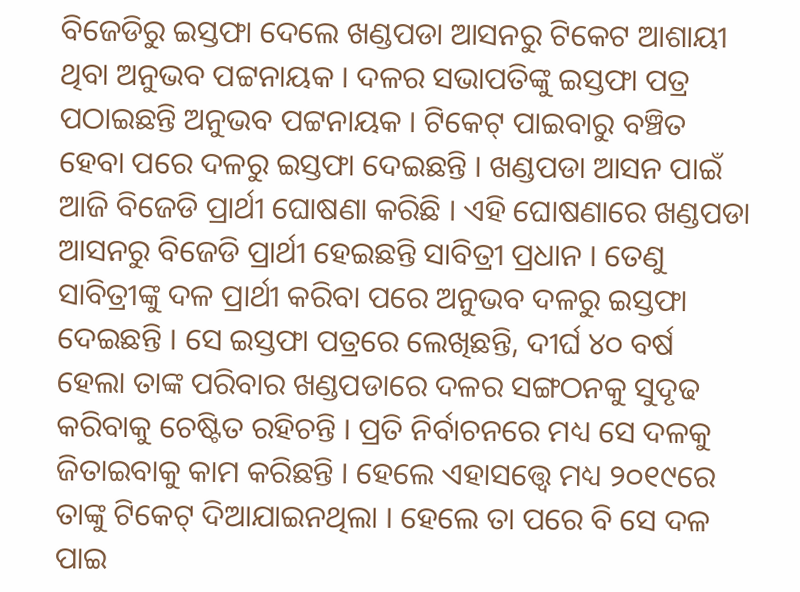ବିଜେଡିରୁ ଇସ୍ତଫା ଦେଲେ ଖଣ୍ଡପଡା ଆସନରୁ ଟିକେଟ ଆଶାୟୀ ଥିବା ଅନୁଭବ ପଟ୍ଟନାୟକ । ଦଳର ସଭାପତିଙ୍କୁ ଇସ୍ତଫା ପତ୍ର ପଠାଇଛନ୍ତି ଅନୁଭବ ପଟ୍ଟନାୟକ । ଟିକେଟ୍ ପାଇବାରୁ ବଞ୍ଚିତ ହେବା ପରେ ଦଳରୁ ଇସ୍ତଫା ଦେଇଛନ୍ତି । ଖଣ୍ଡପଡା ଆସନ ପାଇଁ ଆଜି ବିଜେଡି ପ୍ରାର୍ଥୀ ଘୋଷଣା କରିଛି । ଏହି ଘୋଷଣାରେ ଖଣ୍ଡପଡା ଆସନରୁ ବିଜେଡି ପ୍ରାର୍ଥୀ ହେଇଛନ୍ତି ସାବିତ୍ରୀ ପ୍ରଧାନ । ତେଣୁ ସାବିତ୍ରୀଙ୍କୁ ଦଳ ପ୍ରାର୍ଥୀ କରିବା ପରେ ଅନୁଭବ ଦଳରୁ ଇସ୍ତଫା ଦେଇଛନ୍ତି । ସେ ଇସ୍ତଫା ପତ୍ରରେ ଲେଖିଛନ୍ତି, ଦୀର୍ଘ ୪୦ ବର୍ଷ ହେଲା ତାଙ୍କ ପରିବାର ଖଣ୍ଡପଡାରେ ଦଳର ସଙ୍ଗଠନକୁ ସୁଦୃଢ କରିବାକୁ ଚେଷ୍ଟିତ ରହିଚନ୍ତି । ପ୍ରତି ନିର୍ବାଚନରେ ମଧ୍ୟ ସେ ଦଳକୁ ଜିତାଇବାକୁ କାମ କରିଛନ୍ତି । ହେଲେ ଏହାସତ୍ତ୍ୱେ ମଧ୍ୟ ୨୦୧୯ରେ ତାଙ୍କୁ ଟିକେଟ୍ ଦିଆଯାଇନଥିଲା । ହେଲେ ତା ପରେ ବି ସେ ଦଳ ପାଇ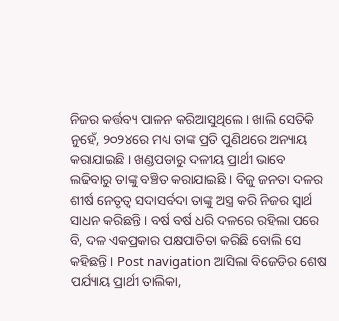ନିଜର କର୍ତ୍ତବ୍ୟ ପାଳନ କରିଆସୁଥିଲେ । ଖାଲି ସେତିକି ନୁହେଁ, ୨୦୨୪ରେ ମଧ୍ୟ ତାଙ୍କ ପ୍ରତି ପୁଣିଥରେ ଅନ୍ୟାୟ କରାଯାଇଛି । ଖଣ୍ଡପଡାରୁ ଦଳୀୟ ପ୍ରାର୍ଥୀ ଭାବେ ଲଢିବାରୁ ତାଙ୍କୁ ବଞ୍ଚିତ କରାଯାଇଛି । ବିଜୁ ଜନତା ଦଳର ଶୀର୍ଷ ନେତୃତ୍ୱ ସଦାସର୍ବଦା ତାଙ୍କୁ ଅସ୍ତ୍ର କରି ନିଜର ସ୍ୱାର୍ଥ ସାଧନ କରିଛନ୍ତି । ବର୍ଷ ବର୍ଷ ଧରି ଦଳରେ ରହିଲା ପରେ ବି, ଦଳ ଏକପ୍ରକାର ପକ୍ଷପାତିତା କରିଛି ବୋଲି ସେ କହିଛନ୍ତି । Post navigation ଆସିଲା ବିଜେଡିର ଶେଷ ପର୍ଯ୍ୟାୟ ପ୍ରାର୍ଥୀ ତାଲିକା,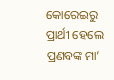କୋରେଇରୁ ପ୍ରାର୍ଥୀ ହେଲେ ପ୍ରଣବଙ୍କ ମା’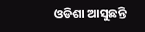ଓଡିଶା ଆସୁଛନ୍ତି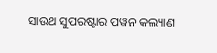ସାଉଥ ସୁପରଷ୍ଟାର ପୱନ କଲ୍ୟାଣ